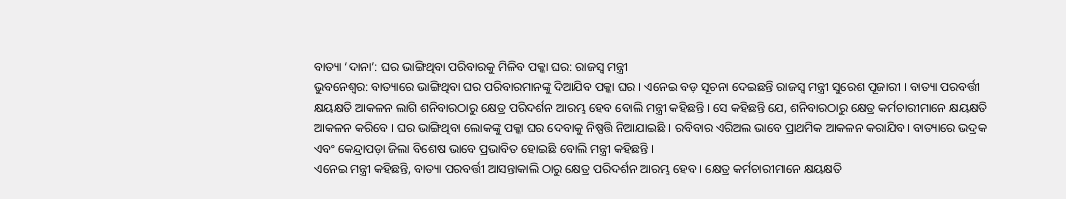ବାତ୍ୟା ‘ଦାନା’: ଘର ଭାଙ୍ଗିଥିବା ପରିବାରକୁ ମିଳିବ ପକ୍କା ଘର: ରାଜସ୍ଵ ମନ୍ତ୍ରୀ
ଭୁବନେଶ୍ୱର: ବାତ୍ୟାରେ ଭାଙ୍ଗିଥିବା ଘର ପରିବାରମାନଙ୍କୁ ଦିଆଯିବ ପକ୍କା ଘର । ଏନେଇ ବଡ଼ ସୂଚନା ଦେଇଛନ୍ତି ରାଜସ୍ଵ ମନ୍ତ୍ରୀ ସୁରେଶ ପୂଜାରୀ । ବାତ୍ୟା ପରବର୍ତ୍ତୀ କ୍ଷୟକ୍ଷତି ଆକଳନ ଲାଗି ଶନିବାରଠାରୁ କ୍ଷେତ୍ର ପରିଦର୍ଶନ ଆରମ୍ଭ ହେବ ବୋଲି ମନ୍ତ୍ରୀ କହିଛନ୍ତି । ସେ କହିଛନ୍ତି ଯେ, ଶନିବାରଠାରୁ କ୍ଷେତ୍ର କର୍ମଚାରୀମାନେ କ୍ଷୟକ୍ଷତି ଆକଳନ କରିବେ । ଘର ଭାଙ୍ଗିଥିବା ଲୋକଙ୍କୁ ପକ୍କା ଘର ଦେବାକୁ ନିଷ୍ପତ୍ତି ନିଆଯାଇଛି । ରବିବାର ଏରିଅଲ ଭାବେ ପ୍ରାଥମିକ ଆକଳନ କରାଯିବ। ବାତ୍ୟାରେ ଭଦ୍ରକ ଏବଂ କେନ୍ଦ୍ରାପଡ଼ା ଜିଲା ବିଶେଷ ଭାବେ ପ୍ରଭାବିତ ହୋଇଛି ବୋଲି ମନ୍ତ୍ରୀ କହିଛନ୍ତି ।
ଏନେଇ ମନ୍ତ୍ରୀ କହିଛନ୍ତି, ବାତ୍ୟା ପରବର୍ତ୍ତୀ ଆସନ୍ତାକାଲି ଠାରୁ କ୍ଷେତ୍ର ପରିଦର୍ଶନ ଆରମ୍ଭ ହେବ । କ୍ଷେତ୍ର କର୍ମଚାରୀମାନେ କ୍ଷୟକ୍ଷତି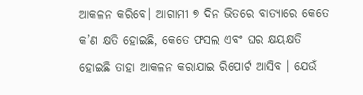ଆକଳନ କରିବେ। ଆଗାମୀ ୭ ଦିନ ଭିତରେ ବାତ୍ୟାରେ କେତେ କ’ଣ କ୍ଷତି ହୋଇଛି, କେତେ ଫସଲ ଏବଂ ଘର କ୍ଷୟକ୍ଷତି ହୋଇଛି ତାହା ଆକଳନ କରାଯାଇ ରିପୋର୍ଟ ଆସିବ । ଯେଉଁ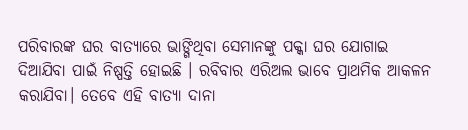ପରିବାରଙ୍କ ଘର ବାତ୍ୟାରେ ଭାଙ୍ଗିଥିବା ସେମାନଙ୍କୁ ପକ୍କା ଘର ଯୋଗାଇ ଦିଆଯିବା ପାଇଁ ନିଷ୍ପତ୍ତି ହୋଇଛି । ରବିବାର ଏରିଅଲ ଭାବେ ପ୍ରାଥମିକ ଆକଳନ କରାଯିବା। ତେବେ ଏହି ବାତ୍ୟା ଦାନା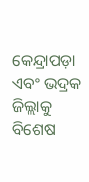କେନ୍ଦ୍ରାପଡ଼ା ଏବଂ ଭଦ୍ରକ ଜିଲ୍ଲାକୁ ବିଶେଷ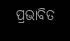ପ୍ରଭାବିତ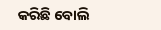କରିଛି ବୋଲି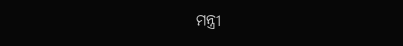ମନ୍ତ୍ରୀ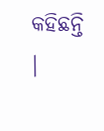କହିଛନ୍ତି ।